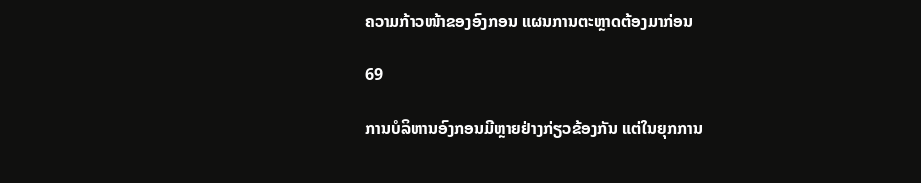ຄວາມກ້າວໜ້າຂອງອົງກອນ ແຜນການຕະຫຼາດຕ້ອງມາກ່ອນ

69

ການບໍລິຫານອົງກອນມີຫຼາຍຢ່າງກ່ຽວຂ້ອງກັນ ແຕ່ໃນຍຸກການ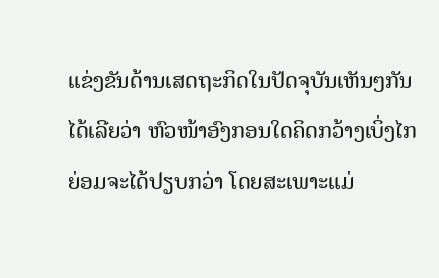ແຂ່ງຂັນດ້ານເສດຖະກິດໃນປັດຈຸບັນເຫັນໆກັນໄດ້ເລີຍວ່າ ຫົວໜ້າອົງກອນໃດຄິດກວ້າງເບິ່ງໄກ ຍ່ອມຈະໄດ້ປຽບກວ່າ ໂດຍສະເພາະແມ່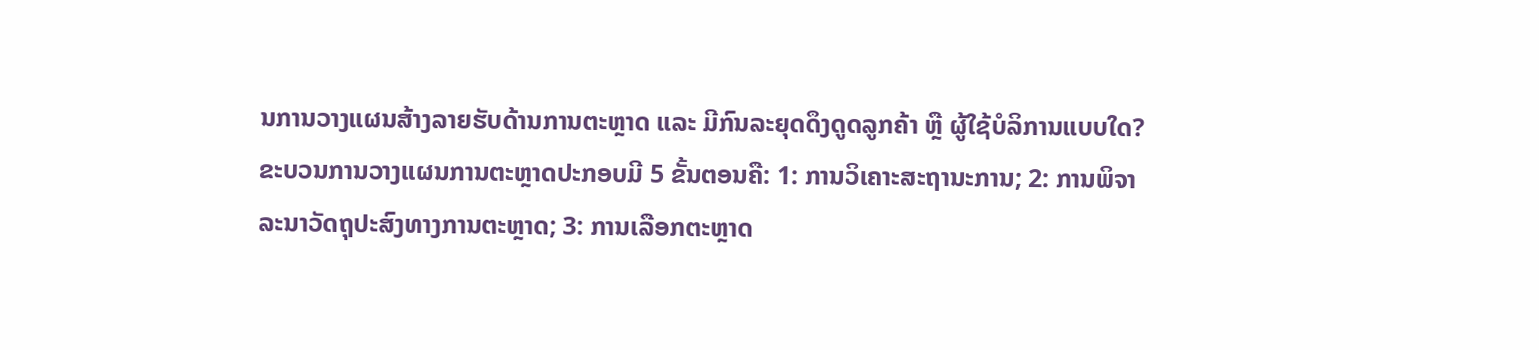ນການວາງແຜນສ້າງລາຍຮັບດ້ານການຕະຫຼາດ ແລະ ມີກົນລະຍຸດດຶງດູດລູກຄ້າ ຫຼື ຜູ້ໃຊ້ບໍລິການແບບໃດ?
ຂະບວນການວາງແຜນການຕະຫຼາດປະກອບມີ 5 ຂັ້ນຕອນຄື: 1: ການວິເຄາະສະຖານະການ; 2: ການພິຈາລະນາວັດຖຸປະສົງທາງການຕະຫຼາດ; 3: ການເລືອກຕະຫຼາດ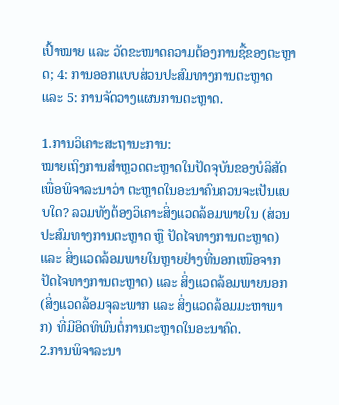ເປົ້າໝາຍ ແລະ ວັດຂະໜາດຄວາມຕ້ອງການຊື້ຂອງຕະຫຼາດ; 4: ການອອກແບບສ່ວນປະສົມທາງການຕະຫຼາດ ແລະ 5: ການຈັດວາງແຜນການຕະຫຼາດ.

1.ການວິເຄາະສະຖານະການ:
ໝາຍເຖິງການສຳຫຼວດຕະຫຼາດໃນປັດຈຸບັນຂອງບໍລິສັດ ເພື່ອພິຈາລະນາວ່າ ຕະຫຼາດໃນອະນາຄົນຄວນຈະເປັນແບບໃດ? ລວມທັງຕ້ອງວິເຄາະສິ່ງແວດລ້ອມພາຍໃນ (ສ່ວນປະສົມທາງການຕະຫຼາດ ຫຼື ປັດໄຈທາງການຕະຫຼາດ) ແລະ ສິ່ງແວດລ້ອມພາຍໃນຫຼາຍຢ່າງທີ່ນອກເໜືອຈາກປັດໄຈທາງການຕະຫຼາດ) ແລະ ສິ່ງແວດລ້ອມພາຍນອກ (ສິ່ງແວດລ້ອມຈຸລະພາກ ແລະ ສິ່ງແວດລ້ອມມະຫາພາກ) ທີ່ມີອິດທິພົນຕໍ່ການຕະຫຼາດໃນອະນາຄົດ.
2.ການພິຈາລະນາ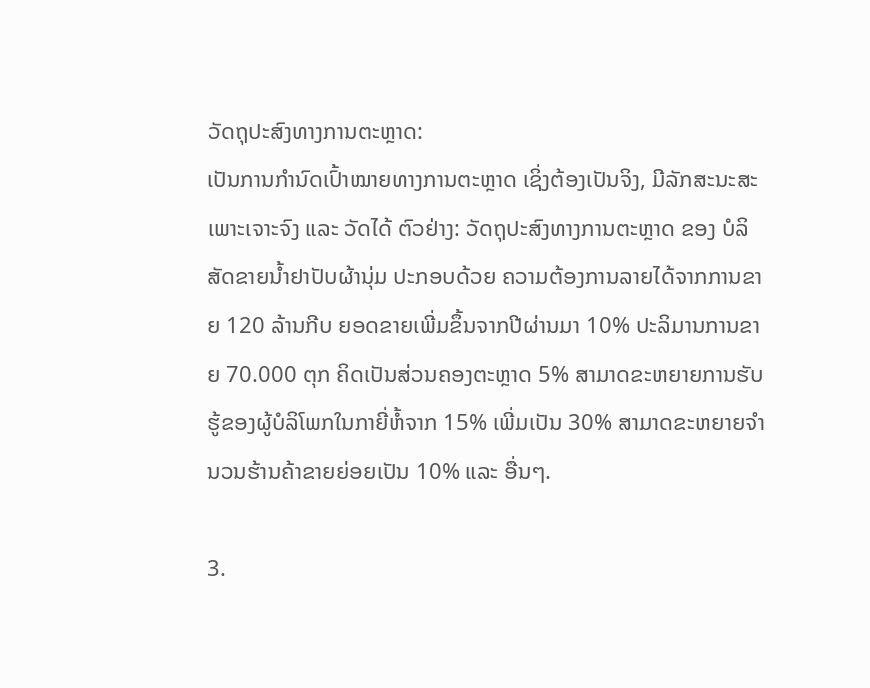ວັດຖຸປະສົງທາງການຕະຫຼາດ:
ເປັນການກຳນົດເປົ້າໝາຍທາງການຕະຫຼາດ ເຊິ່ງຕ້ອງເປັນຈິງ, ມີລັກສະນະສະເພາະເຈາະຈົງ ແລະ ວັດໄດ້ ຕົວຢ່າງ: ວັດຖຸປະສົງທາງການຕະຫຼາດ ຂອງ ບໍລິສັດຂາຍນ້ຳຢາປັບຜ້ານຸ່ມ ປະກອບດ້ວຍ ຄວາມຕ້ອງການລາຍໄດ້ຈາກການຂາຍ 120 ລ້ານກີບ ຍອດຂາຍເພີ່ມຂຶ້ນຈາກປີຜ່ານມາ 10% ປະລິມານການຂາຍ 70.000 ຕຸກ ຄິດເປັນສ່ວນຄອງຕະຫຼາດ 5% ສາມາດຂະຫຍາຍການຮັບຮູ້ຂອງຜູ້ບໍລິໂພກໃນກາຍີ່ຫໍ້ຈາກ 15% ເພີ່ມເປັນ 30% ສາມາດຂະຫຍາຍຈຳນວນຮ້ານຄ້າຂາຍຍ່ອຍເປັນ 10% ແລະ ອື່ນໆ.

3.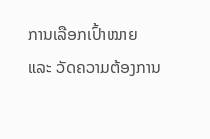ການເລືອກເປົ້າໝາຍ ແລະ ວັດຄວາມຕ້ອງການ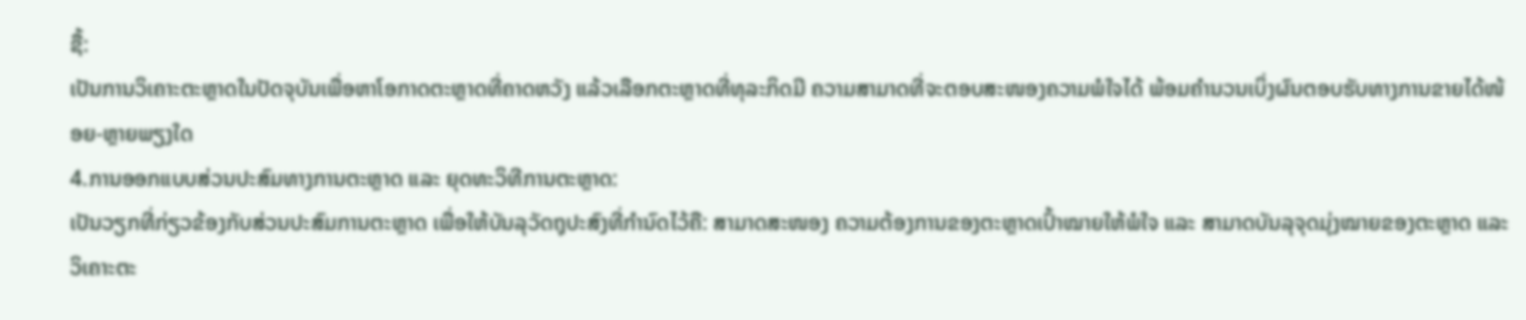ຊື້:
ເປັນການວິເຄາະຕະຫຼາດໃນປັດຈຸບັນເພື່ອຫາໂອກາດຕະຫຼາດທີ່ຄາດຫວັງ ແລ້ວເລືອກຕະຫຼາດທີ່ທຸລະກິດມີ ຄວາມສາມາດທີ່ຈະຕອບສະໜອງຄວາມພໍໃຈໄດ້ ພ້ອມຄໍານວນເບິ່ງຜົນຕອບຮັບທາງການຂາຍໄດ້ໜ້ອຍ-ຫຼາຍພຽງໃດ
4.ການອອກແບບສ່ວນປະສົມທາງການຕະຫຼາດ ແລະ ຍຸດທະວິທີການຕະຫຼາດ:
ເປັນວຽກທີ່ກ່ຽວຂ້ອງກັບສ່ວນປະສົມການຕະຫຼາດ ເພື່ອໃຫ້ບັນລຸວັດຖຸປະສົງທີ່ກຳນົດໄວ້ຄື: ສາມາດສະໜອງ ຄວາມຕ້ອງການຂອງຕະຫຼາດເປົ້າໝາຍໃຫ້ພໍໃຈ ແລະ ສາມາດບັນລຸຈຸດມຸ່ງໝາຍຂອງຕະຫຼາດ ແລະ ວິເຄາະຕະ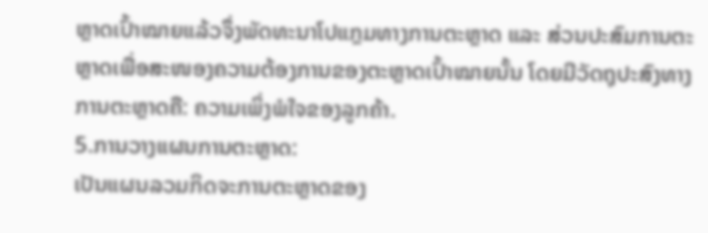ຫຼາດເປົ້າໝາຍແລ້ວຈຶ່ງພັດທະນາໂປແກຼມທາງການຕະຫຼາດ ແລະ ສ່ວນປະສົມການຕະຫຼາດເພື່ອສະໜອງຄວາມຕ້ອງການຂອງຕະຫຼາດເປົ້າໝາຍນັ້ນ ໂດຍມີວັດຖຸປະສົງທາງການຕະຫຼາດຄື: ຄວາມເພິ່ງພໍໃຈຂອງລູກຄ້າ.
5.ການວາງແຜນການຕະຫຼາດ:
ເປັນແຜນລວມກິດຈະການຕະຫຼາດຂອງ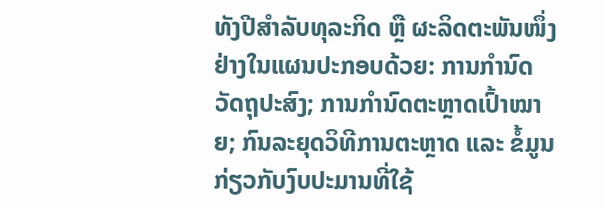ທັງປີສຳລັບທຸລະກິດ ຫຼື ຜະລິດຕະພັນໜຶ່ງຢ່າງໃນແຜນປະກອບດ້ວຍ: ການກຳນົດວັດຖຸປະສົງ; ການກຳນົດຕະຫຼາດເປົ້າໝາຍ; ກົນລະຍຸດວິທີການຕະຫຼາດ ແລະ ຂໍ້ມູນກ່ຽວກັບງົບປະມານທີ່ໃຊ້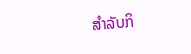ສຳລັບກິ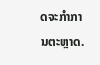ດຈະກຳການຕະຫຼາດ.